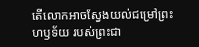តើលោកអាចស្វែងយល់ជម្រៅព្រះហឫទ័យ របស់ព្រះជា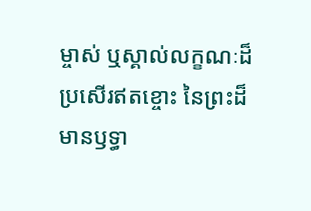ម្ចាស់ ឬស្គាល់លក្ខណៈដ៏ប្រសើរឥតខ្ចោះ នៃព្រះដ៏មានឫទ្ធា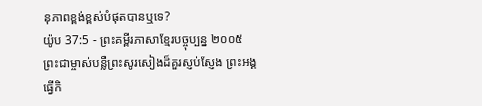នុភាពខ្ពង់ខ្ពស់បំផុតបានឬទេ?
យ៉ូប 37:5 - ព្រះគម្ពីរភាសាខ្មែរបច្ចុប្បន្ន ២០០៥ ព្រះជាម្ចាស់បន្លឺព្រះសូរសៀងដ៏គួរស្ញប់ស្ញែង ព្រះអង្គធ្វើកិ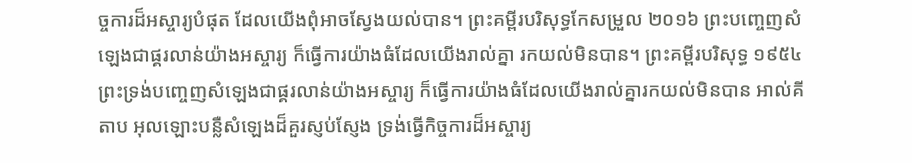ច្ចការដ៏អស្ចារ្យបំផុត ដែលយើងពុំអាចស្វែងយល់បាន។ ព្រះគម្ពីរបរិសុទ្ធកែសម្រួល ២០១៦ ព្រះបញ្ចេញសំឡេងជាផ្គរលាន់យ៉ាងអស្ចារ្យ ក៏ធ្វើការយ៉ាងធំដែលយើងរាល់គ្នា រកយល់មិនបាន។ ព្រះគម្ពីរបរិសុទ្ធ ១៩៥៤ ព្រះទ្រង់បញ្ចេញសំឡេងជាផ្គរលាន់យ៉ាងអស្ចារ្យ ក៏ធ្វើការយ៉ាងធំដែលយើងរាល់គ្នារកយល់មិនបាន អាល់គីតាប អុលឡោះបន្លឺសំឡេងដ៏គួរស្ញប់ស្ញែង ទ្រង់ធ្វើកិច្ចការដ៏អស្ចារ្យ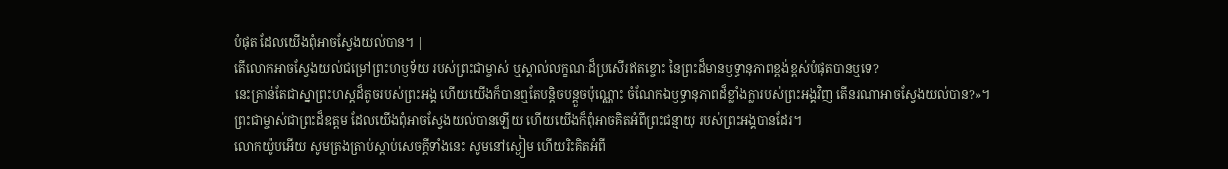បំផុត ដែលយើងពុំអាចស្វែងយល់បាន។ |
តើលោកអាចស្វែងយល់ជម្រៅព្រះហឫទ័យ របស់ព្រះជាម្ចាស់ ឬស្គាល់លក្ខណៈដ៏ប្រសើរឥតខ្ចោះ នៃព្រះដ៏មានឫទ្ធានុភាពខ្ពង់ខ្ពស់បំផុតបានឬទេ?
នេះគ្រាន់តែជាស្នាព្រះហស្ដដ៏តូចរបស់ព្រះអង្គ ហើយយើងក៏បានឮតែបន្តិចបន្តួចប៉ុណ្ណោះ ចំណែកឯឫទ្ធានុភាពដ៏ខ្លាំងក្លារបស់ព្រះអង្គវិញ តើនរណាអាចស្វែងយល់បាន?»។
ព្រះជាម្ចាស់ជាព្រះដ៏ឧត្ដម ដែលយើងពុំអាចស្វែងយល់បានឡើយ ហើយយើងក៏ពុំអាចគិតអំពីព្រះជន្មាយុ របស់ព្រះអង្គបានដែរ។
លោកយ៉ូបអើយ សូមត្រងត្រាប់ស្ដាប់សេចក្ដីទាំងនេះ សូមនៅស្ងៀម ហើយរិះគិតអំពី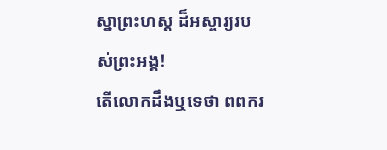ស្នាព្រះហស្ដ ដ៏អស្ចារ្យរបស់ព្រះអង្គ!
តើលោកដឹងឬទេថា ពពករ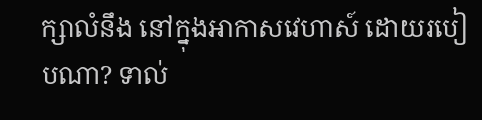ក្សាលំនឹង នៅក្នុងអាកាសវេហាស៍ ដោយរបៀបណា? ទាល់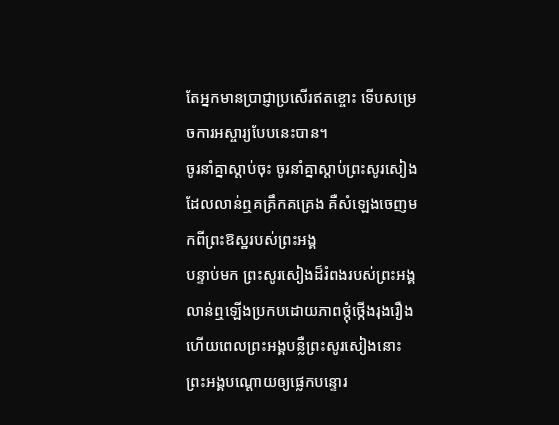តែអ្នកមានប្រាជ្ញាប្រសើរឥតខ្ចោះ ទើបសម្រេចការអស្ចារ្យបែបនេះបាន។
ចូរនាំគ្នាស្ដាប់ចុះ ចូរនាំគ្នាស្ដាប់ព្រះសូរសៀង ដែលលាន់ឮគគ្រឹកគគ្រេង គឺសំឡេងចេញមកពីព្រះឱស្ឋរបស់ព្រះអង្គ
បន្ទាប់មក ព្រះសូរសៀងដ៏រំពងរបស់ព្រះអង្គ លាន់ឮឡើងប្រកបដោយភាពថ្កុំថ្កើងរុងរឿង ហើយពេលព្រះអង្គបន្លឺព្រះសូរសៀងនោះ ព្រះអង្គបណ្ដោយឲ្យផ្លេកបន្ទោរ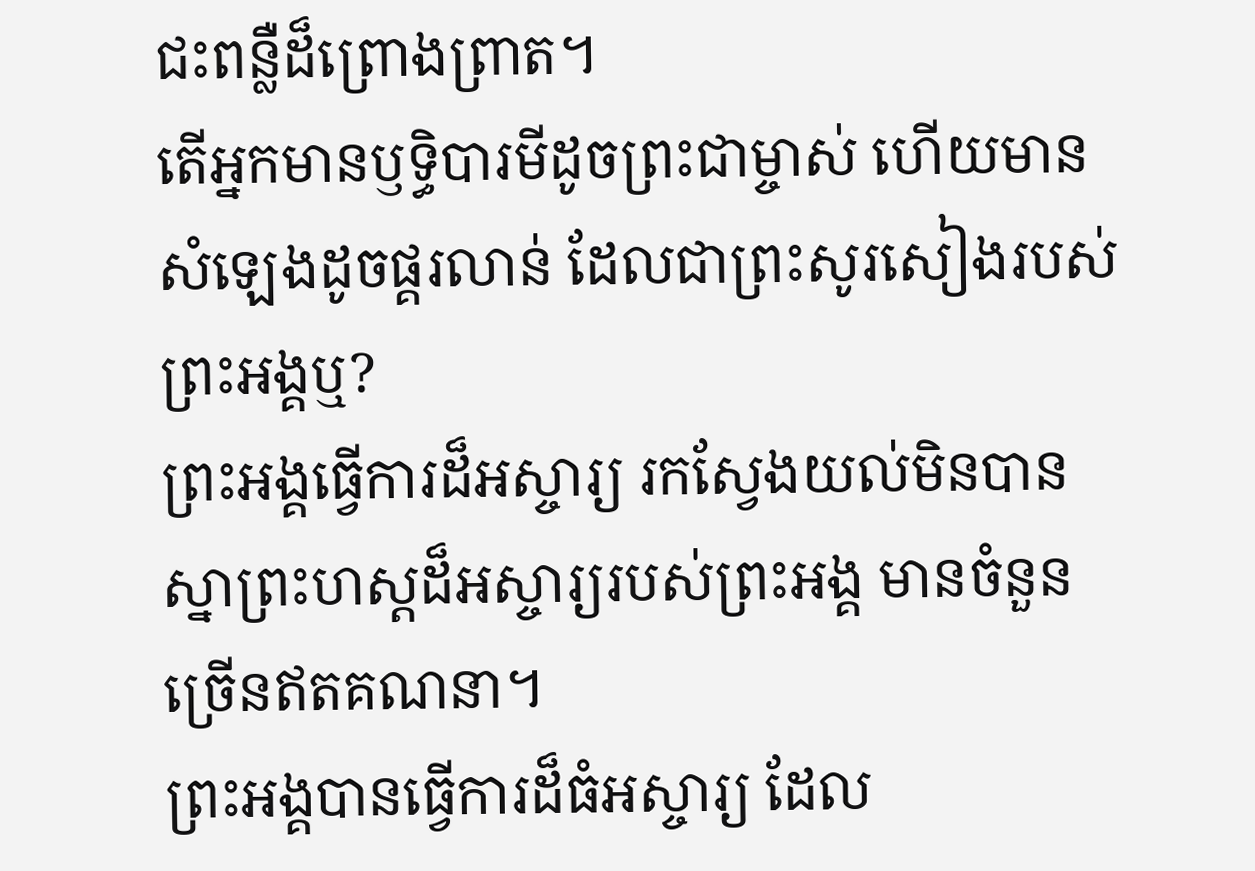ជះពន្លឺដ៏ព្រោងព្រាត។
តើអ្នកមានឫទ្ធិបារមីដូចព្រះជាម្ចាស់ ហើយមានសំឡេងដូចផ្គរលាន់ ដែលជាព្រះសូរសៀងរបស់ព្រះអង្គឬ?
ព្រះអង្គធ្វើការដ៏អស្ចារ្យ រកស្វែងយល់មិនបាន ស្នាព្រះហស្ដដ៏អស្ចារ្យរបស់ព្រះអង្គ មានចំនួនច្រើនឥតគណនា។
ព្រះអង្គបានធ្វើការដ៏ធំអស្ចារ្យ ដែល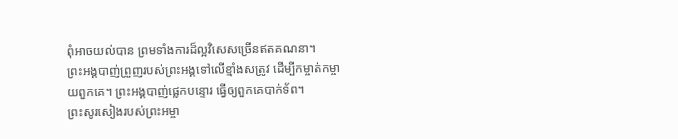ពុំអាចយល់បាន ព្រមទាំងការដ៏ល្អវិសេសច្រើនឥតគណនា។
ព្រះអង្គបាញ់ព្រួញរបស់ព្រះអង្គទៅលើខ្មាំងសត្រូវ ដើម្បីកម្ចាត់កម្ចាយពួកគេ។ ព្រះអង្គបាញ់ផ្លេកបន្ទោរ ធ្វើឲ្យពួកគេបាក់ទ័ព។
ព្រះសូរសៀងរបស់ព្រះអម្ចា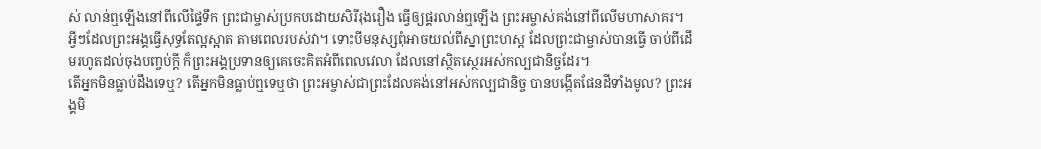ស់ លាន់ឮឡើងនៅពីលើផ្ទៃទឹក ព្រះជាម្ចាស់ប្រកបដោយសិរីរុងរឿង ធ្វើឲ្យផ្គរលាន់ឮឡើង ព្រះអម្ចាស់គង់នៅពីលើមហាសាគរ។
អ្វីៗដែលព្រះអង្គធ្វើសុទ្ធតែល្អស្អាត តាមពេលរបស់វា។ ទោះបីមនុស្សពុំអាចយល់ពីស្នាព្រះហស្ដ ដែលព្រះជាម្ចាស់បានធ្វើ ចាប់ពីដើមរហូតដល់ចុងបញ្ចប់ក្ដី ក៏ព្រះអង្គប្រទានឲ្យគេចេះគិតអំពីពេលវេលា ដែលនៅស្ថិតស្ថេរអស់កល្បជានិច្ចដែរ។
តើអ្នកមិនធ្លាប់ដឹងទេឬ? តើអ្នកមិនធ្លាប់ឮទេឬថា ព្រះអម្ចាស់ជាព្រះដែលគង់នៅអស់កល្បជានិច្ច បានបង្កើតផែនដីទាំងមូល? ព្រះអង្គមិ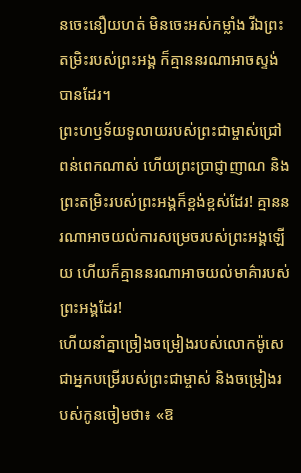នចេះនឿយហត់ មិនចេះអស់កម្លាំង រីឯព្រះតម្រិះរបស់ព្រះអង្គ ក៏គ្មាននរណាអាចស្ទង់បានដែរ។
ព្រះហឫទ័យទូលាយរបស់ព្រះជាម្ចាស់ជ្រៅពន់ពេកណាស់ ហើយព្រះប្រាជ្ញាញាណ និងព្រះតម្រិះរបស់ព្រះអង្គក៏ខ្ពង់ខ្ពស់ដែរ! គ្មាននរណាអាចយល់ការសម្រេចរបស់ព្រះអង្គឡើយ ហើយក៏គ្មាននរណាអាចយល់មាគ៌ារបស់ព្រះអង្គដែរ!
ហើយនាំគ្នាច្រៀងចម្រៀងរបស់លោកម៉ូសេជាអ្នកបម្រើរបស់ព្រះជាម្ចាស់ និងចម្រៀងរបស់កូនចៀមថា៖ «ឱ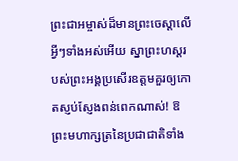ព្រះជាអម្ចាស់ដ៏មានព្រះចេស្ដាលើអ្វីៗទាំងអស់អើយ ស្នាព្រះហស្ដរបស់ព្រះអង្គប្រសើរឧត្ដមគួរឲ្យកោតស្ញប់ស្ញែងពន់ពេកណាស់! ឱព្រះមហាក្សត្រនៃប្រជាជាតិទាំង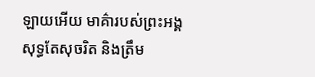ឡាយអើយ មាគ៌ារបស់ព្រះអង្គសុទ្ធតែសុចរិត និងត្រឹម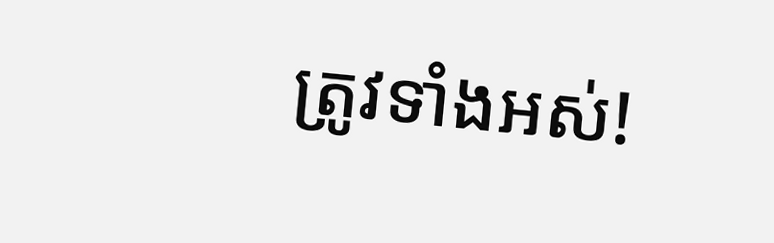ត្រូវទាំងអស់!